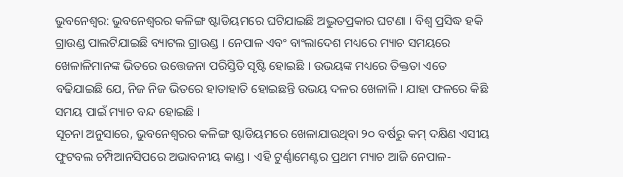ଭୁବନେଶ୍ୱର: ଭୁବନେଶ୍ୱରର କଳିଙ୍ଗ ଷ୍ଟାଡିୟମରେ ଘଟିଯାଇଛି ଅଦ୍ଭୁତପ୍ରକାର ଘଟଣା । ବିଶ୍ୱ ପ୍ରସିଦ୍ଧ ହକି ଗ୍ରାଉଣ୍ଡ ପାଲଟିଯାଇଛି ବ୍ୟାଟଲ ଗ୍ରାଉଣ୍ଡ । ନେପାଳ ଏବଂ ବାଂଲାଦେଶ ମଧ୍ୟରେ ମ୍ୟାଚ ସମୟରେ ଖେଳାଳିମାନଙ୍କ ଭିତରେ ଉତ୍ତେଜନା ପରିସ୍ତିତି ସୃଷ୍ଟି ହୋଇଛି । ଉଭୟଙ୍କ ମଧ୍ୟରେ ତିକ୍ତତା ଏତେ ବଢିଯାଇଛି ଯେ, ନିଜ ନିଜ ଭିତରେ ହାତାହାତି ହୋଇଛନ୍ତି ଉଭୟ ଦଳର ଖେଳାଳି । ଯାହା ଫଳରେ କିଛି ସମୟ ପାଇଁ ମ୍ୟାଚ ବନ୍ଦ ହୋଇଛି ।
ସୂଚନା ଅନୁସାରେ, ଭୁବନେଶ୍ୱରର କଳିଙ୍ଗ ଷ୍ଟାଡିୟମରେ ଖେଳାଯାଉଥିବା ୨୦ ବର୍ଷରୁ କମ୍ ଦକ୍ଷିଣ ଏସୀୟ ଫୁଟବଲ ଚମ୍ପିଆନସିପରେ ଅଭାବନୀୟ କାଣ୍ଡ । ଏହି ଟୁର୍ଣ୍ଣାମେଣ୍ଟର ପ୍ରଥମ ମ୍ୟାଚ ଆଜି ନେପାଳ-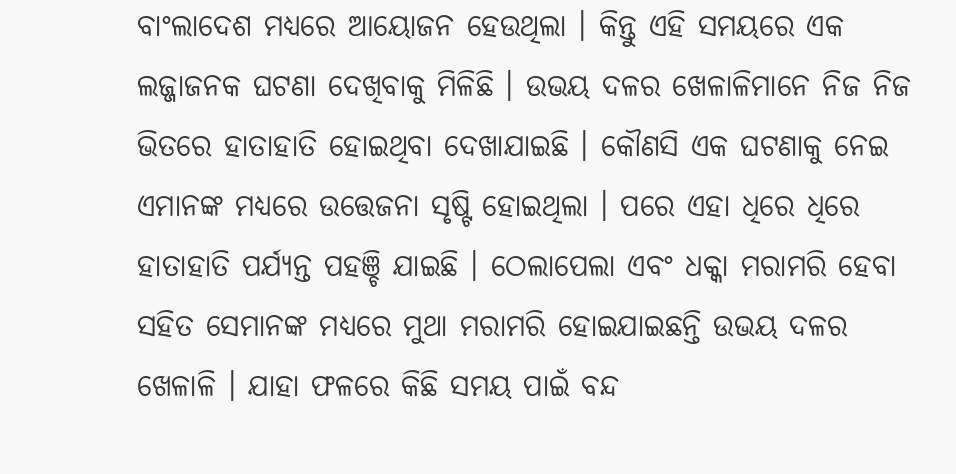ବାଂଲାଦେଶ ମଧ୍ୟରେ ଆୟୋଜନ ହେଉଥିଲା । କିନ୍ତୁ ଏହି ସମୟରେ ଏକ ଲଜ୍ଜାଜନକ ଘଟଣା ଦେଖିବାକୁ ମିଳିଛି । ଉଭୟ ଦଳର ଖେଳାଳିମାନେ ନିଜ ନିଜ ଭିତରେ ହାତାହାତି ହୋଇଥିବା ଦେଖାଯାଇଛି । କୌଣସି ଏକ ଘଟଣାକୁ ନେଇ ଏମାନଙ୍କ ମଧ୍ୟରେ ଉତ୍ତେଜନା ସୃଷ୍ଟି ହୋଇଥିଲା । ପରେ ଏହା ଧିରେ ଧିରେ ହାତାହାତି ପର୍ଯ୍ୟନ୍ତ ପହଞ୍ଚି ଯାଇଛି । ଠେଲାପେଲା ଏବଂ ଧକ୍କା ମରାମରି ହେବା ସହିତ ସେମାନଙ୍କ ମଧ୍ୟରେ ମୁଥା ମରାମରି ହୋଇଯାଇଛନ୍ତି ଉଭୟ ଦଳର ଖେଳାଳି । ଯାହା ଫଳରେ କିଛି ସମୟ ପାଇଁ ବନ୍ଦ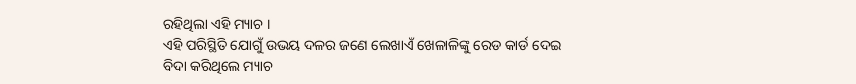ରହିଥିଲା ଏହି ମ୍ୟାଚ ।
ଏହି ପରିସ୍ଥିତି ଯୋଗୁଁ ଉଭୟ ଦଳର ଜଣେ ଲେଖାଏଁ ଖେଳାଳିଙ୍କୁ ରେଡ କାର୍ଡ ଦେଇ ବିଦା କରିଥିଲେ ମ୍ୟାଚ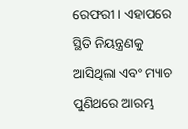ରେଫରୀ । ଏହାପରେ ସ୍ଥିତି ନିୟନ୍ତ୍ରଣକୁ ଆସିଥିଲା ଏବଂ ମ୍ୟାଚ ପୁଣିଥରେ ଆରମ୍ଭ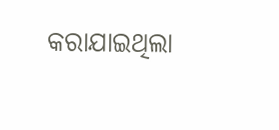କରାଯାଇଥିଲା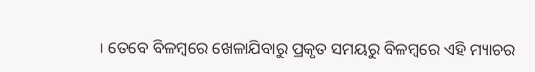। ତେବେ ବିଳମ୍ବରେ ଖେଳାଯିବାରୁ ପ୍ରକୃତ ସମୟରୁ ବିଳମ୍ବରେ ଏହି ମ୍ୟାଚର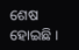ଶେଷ ହୋଇଛି ।